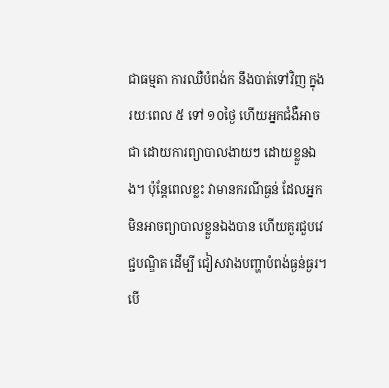ជាធម្មតា ការឈឺបំពង់ក នឹងបាត់ទៅវិញ ក្នុងរយៈពេល ៥ ទៅ ១០ថ្ងៃ ហើយអ្នកជំងឺអាចជា ដោយការព្យាបាលងាយៗ ដោយខ្លួនឯង។ ប៉ុន្តែពេលខ្លះ វាមានករណីធ្ងន់ ដែលអ្នកមិនអាចព្យាបាលខ្លួនឯងបាន ហើយគួរជួបវេជ្ជបណ្ឌិត ដើម្បី ជៀសវាងបញ្ហាបំពង់ធ្ងន់ធ្ងរ។
បើ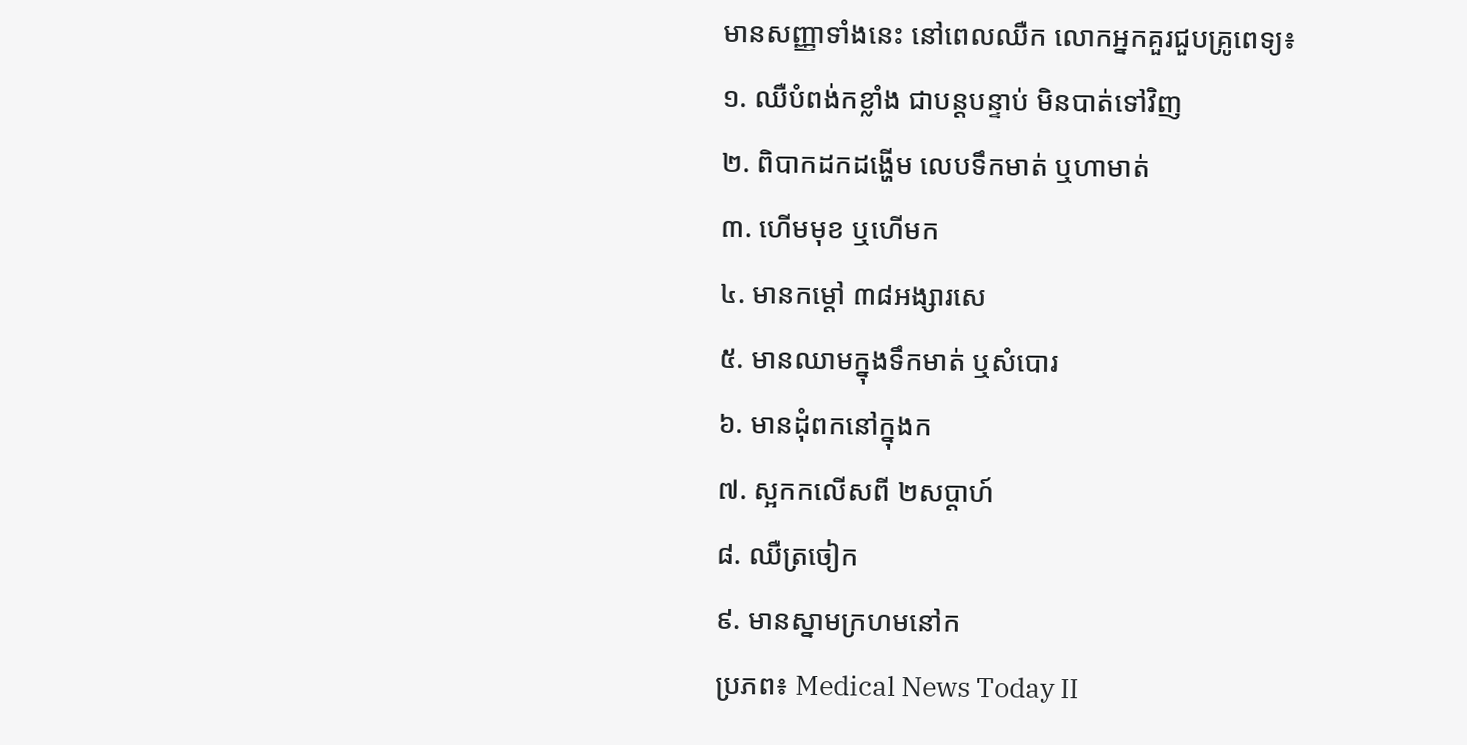មានសញ្ញាទាំងនេះ នៅពេលឈឺក លោកអ្នកគួរជួបគ្រូពេទ្យ៖
១. ឈឺបំពង់កខ្លាំង ជាបន្តបន្ទាប់ មិនបាត់ទៅវិញ
២. ពិបាកដកដង្ហើម លេបទឹកមាត់ ឬហាមាត់
៣. ហើមមុខ ឬហើមក
៤. មានកម្ដៅ ៣៨អង្សារសេ
៥. មានឈាមក្នុងទឹកមាត់ ឬសំបោរ
៦. មានដុំពកនៅក្នុងក
៧. ស្អកកលើសពី ២សប្ដាហ៍
៨. ឈឺត្រចៀក
៩. មានស្នាមក្រហមនៅក
ប្រភព៖ Medical News Today II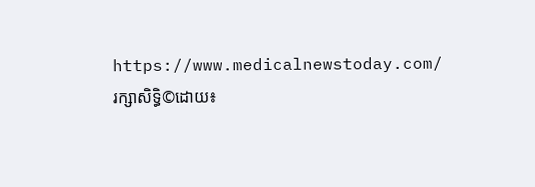https://www.medicalnewstoday.com/
រក្សាសិទ្ធិ©ដោយ៖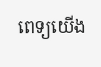ពេទ្យយើង